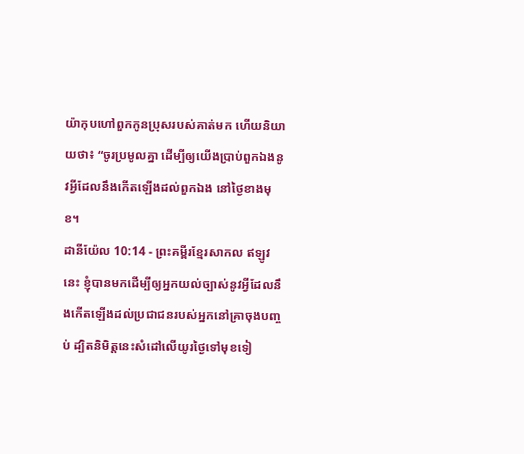យ៉ាកុបហៅពួកកូនប្រុសរបស់គាត់មក ហើយនិយាយថា៖ “ចូរប្រមូលគ្នា ដើម្បីឲ្យយើងប្រាប់ពួកឯងនូវអ្វីដែលនឹងកើតឡើងដល់ពួកឯង នៅថ្ងៃខាងមុខ។
ដានីយ៉ែល 10:14 - ព្រះគម្ពីរខ្មែរសាកល ឥឡូវនេះ ខ្ញុំបានមកដើម្បីឲ្យអ្នកយល់ច្បាស់នូវអ្វីដែលនឹងកើតឡើងដល់ប្រជាជនរបស់អ្នកនៅគ្រាចុងបញ្ចប់ ដ្បិតនិមិត្តនេះសំដៅលើយូរថ្ងៃទៅមុខទៀ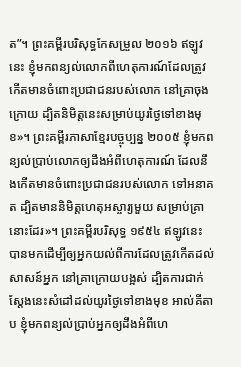ត”។ ព្រះគម្ពីរបរិសុទ្ធកែសម្រួល ២០១៦ ឥឡូវនេះ ខ្ញុំមកពន្យល់លោកពីហេតុការណ៍ដែលត្រូវកើតមានចំពោះប្រជាជនរបស់លោក នៅគ្រាចុងក្រោយ ដ្បិតនិមិត្តនេះសម្រាប់យូរថ្ងៃទៅខាងមុខ»។ ព្រះគម្ពីរភាសាខ្មែរបច្ចុប្បន្ន ២០០៥ ខ្ញុំមកពន្យល់ប្រាប់លោកឲ្យដឹងអំពីហេតុការណ៍ ដែលនឹងកើតមានចំពោះប្រជាជនរបស់លោក ទៅអនាគត ដ្បិតមាននិមិត្តហេតុអស្ចារ្យមួយ សម្រាប់គ្រានោះដែរ»។ ព្រះគម្ពីរបរិសុទ្ធ ១៩៥៤ ឥឡូវនេះ បានមកដើម្បីឲ្យអ្នកយល់ពីការដែលត្រូវកើតដល់សាសន៍អ្នក នៅគ្រាក្រោយបង្អស់ ដ្បិតការជាក់ស្តែងនេះសំដៅដល់យូរថ្ងៃទៅខាងមុខ អាល់គីតាប ខ្ញុំមកពន្យល់ប្រាប់អ្នកឲ្យដឹងអំពីហេ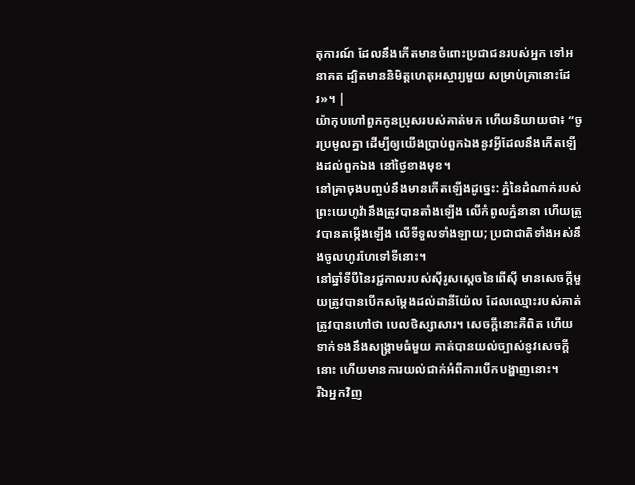តុការណ៍ ដែលនឹងកើតមានចំពោះប្រជាជនរបស់អ្នក ទៅអនាគត ដ្បិតមាននិមិត្តហេតុអស្ចារ្យមួយ សម្រាប់គ្រានោះដែរ»។ |
យ៉ាកុបហៅពួកកូនប្រុសរបស់គាត់មក ហើយនិយាយថា៖ “ចូរប្រមូលគ្នា ដើម្បីឲ្យយើងប្រាប់ពួកឯងនូវអ្វីដែលនឹងកើតឡើងដល់ពួកឯង នៅថ្ងៃខាងមុខ។
នៅគ្រាចុងបញ្ចប់នឹងមានកើតឡើងដូច្នេះ: ភ្នំនៃដំណាក់របស់ព្រះយេហូវ៉ានឹងត្រូវបានតាំងឡើង លើកំពូលភ្នំនានា ហើយត្រូវបានតម្កើងឡើង លើទីទួលទាំងឡាយ; ប្រជាជាតិទាំងអស់នឹងចូលហូរហែទៅទីនោះ។
នៅឆ្នាំទីបីនៃរជ្ជកាលរបស់ស៊ីរូសស្ដេចនៃពើស៊ី មានសេចក្ដីមួយត្រូវបានបើកសម្ដែងដល់ដានីយ៉ែល ដែលឈ្មោះរបស់គាត់ត្រូវបានហៅថា បេលថិស្សាសារ។ សេចក្ដីនោះគឺពិត ហើយទាក់ទងនឹងសង្គ្រាមធំមួយ គាត់បានយល់ច្បាស់នូវសេចក្ដីនោះ ហើយមានការយល់ជាក់អំពីការបើកបង្ហាញនោះ។
រីឯអ្នកវិញ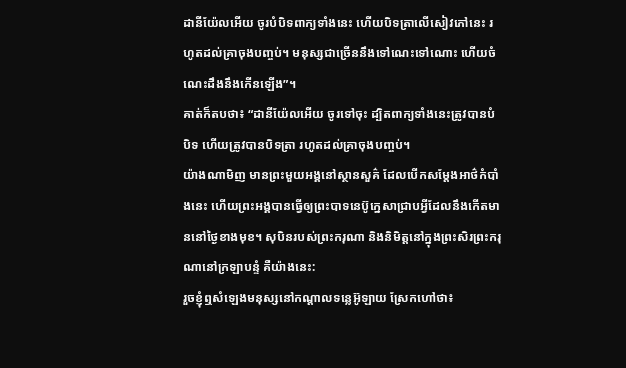ដានីយ៉ែលអើយ ចូរបំបិទពាក្យទាំងនេះ ហើយបិទត្រាលើសៀវភៅនេះ រហូតដល់គ្រាចុងបញ្ចប់។ មនុស្សជាច្រើននឹងទៅណេះទៅណោះ ហើយចំណេះដឹងនឹងកើនឡើង”។
គាត់ក៏តបថា៖ “ដានីយ៉ែលអើយ ចូរទៅចុះ ដ្បិតពាក្យទាំងនេះត្រូវបានបំបិទ ហើយត្រូវបានបិទត្រា រហូតដល់គ្រាចុងបញ្ចប់។
យ៉ាងណាមិញ មានព្រះមួយអង្គនៅស្ថានសួគ៌ ដែលបើកសម្ដែងអាថ៌កំបាំងនេះ ហើយព្រះអង្គបានធ្វើឲ្យព្រះបាទនេប៊ូក្នេសាជ្រាបអ្វីដែលនឹងកើតមាននៅថ្ងៃខាងមុខ។ សុបិនរបស់ព្រះករុណា និងនិមិត្តនៅក្នុងព្រះសិរព្រះករុណានៅក្រឡាបន្ទំ គឺយ៉ាងនេះ:
រួចខ្ញុំឮសំឡេងមនុស្សនៅកណ្ដាលទន្លេអ៊ូឡាយ ស្រែកហៅថា៖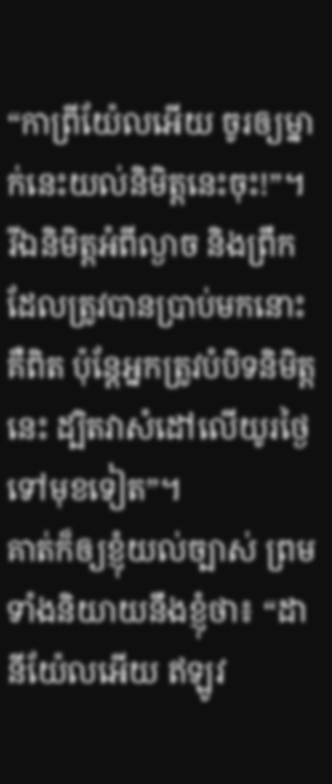“កាពី្រយ៉ែលអើយ ចូរឲ្យម្នាក់នេះយល់និមិត្តនេះចុះ!”។
រីឯនិមិត្តអំពីល្ងាច និងព្រឹក ដែលត្រូវបានប្រាប់មកនោះ គឺពិត ប៉ុន្តែអ្នកត្រូវបំបិទនិមិត្តនេះ ដ្បិតវាសំដៅលើយូរថ្ងៃទៅមុខទៀត”។
គាត់ក៏ឲ្យខ្ញុំយល់ច្បាស់ ព្រមទាំងនិយាយនឹងខ្ញុំថា៖ “ដានីយ៉ែលអើយ ឥឡូវ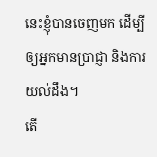នេះខ្ញុំបានចេញមក ដើម្បីឲ្យអ្នកមានប្រាជ្ញា និងការយល់ដឹង។
តើ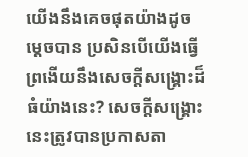យើងនឹងគេចផុតយ៉ាងដូចម្ដេចបាន ប្រសិនបើយើងធ្វើព្រងើយនឹងសេចក្ដីសង្គ្រោះដ៏ធំយ៉ាងនេះ? សេចក្ដីសង្គ្រោះនេះត្រូវបានប្រកាសតា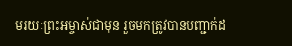មរយៈព្រះអម្ចាស់ជាមុន រួចមកត្រូវបានបញ្ជាក់ដ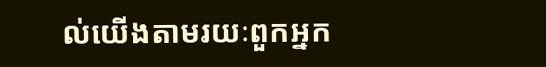ល់យើងតាមរយៈពួកអ្នក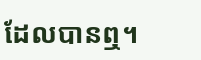ដែលបានឮ។